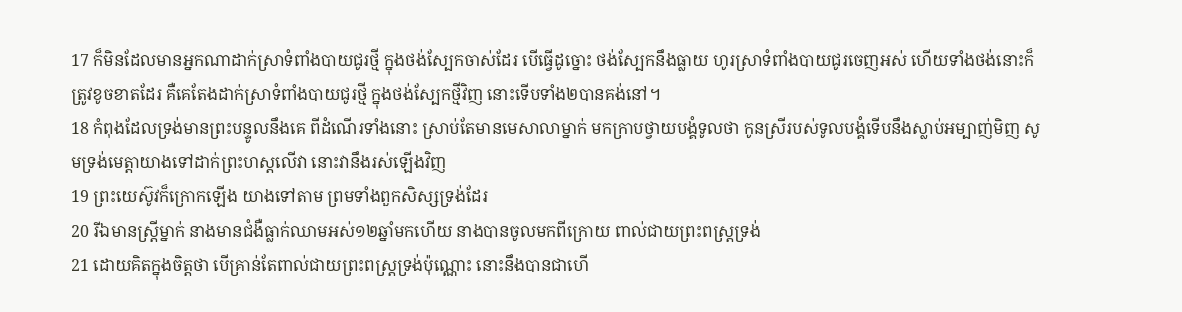17 ក៏មិនដែលមានអ្នកណាដាក់ស្រាទំពាំងបាយជូរថ្មី ក្នុងថង់ស្បែកចាស់ដែរ បើធ្វើដូច្នោះ ថង់ស្បែកនឹងធ្លាយ ហូរស្រាទំពាំងបាយជូរចេញអស់ ហើយទាំងថង់នោះក៏ត្រូវខូចខាតដែរ គឺគេតែងដាក់ស្រាទំពាំងបាយជូរថ្មី ក្នុងថង់ស្បែកថ្មីវិញ នោះទើបទាំង២បានគង់នៅ។
18 កំពុងដែលទ្រង់មានព្រះបន្ទូលនឹងគេ ពីដំណើរទាំងនោះ ស្រាប់តែមានមេសាលាម្នាក់ មកក្រាបថ្វាយបង្គំទូលថា កូនស្រីរបស់ទូលបង្គំទើបនឹងស្លាប់អម្បាញ់មិញ សូមទ្រង់មេត្តាយាងទៅដាក់ព្រះហស្តលើវា នោះវានឹងរស់ឡើងវិញ
19 ព្រះយេស៊ូវក៏ក្រោកឡើង យាងទៅតាម ព្រមទាំងពួកសិស្សទ្រង់ដែរ
20 រីឯមានស្ត្រីម្នាក់ នាងមានជំងឺធ្លាក់ឈាមអស់១២ឆ្នាំមកហើយ នាងបានចូលមកពីក្រោយ ពាល់ជាយព្រះពស្ត្រទ្រង់
21 ដោយគិតក្នុងចិត្តថា បើគ្រាន់តែពាល់ជាយព្រះពស្ត្រទ្រង់ប៉ុណ្ណោះ នោះនឹងបានជាហើ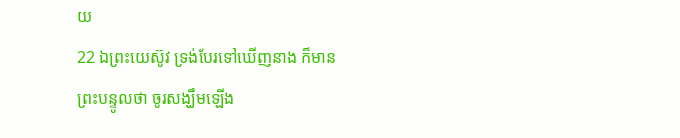យ
22 ឯព្រះយេស៊ូវ ទ្រង់បែរទៅឃើញនាង ក៏មានព្រះបន្ទូលថា ចូរសង្ឃឹមឡើង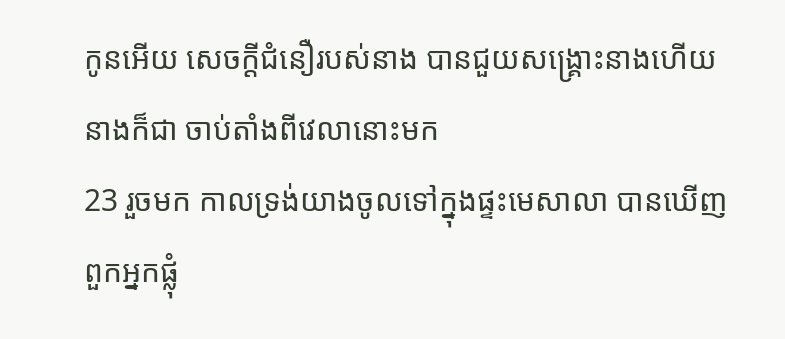កូនអើយ សេចក្ដីជំនឿរបស់នាង បានជួយសង្គ្រោះនាងហើយ នាងក៏ជា ចាប់តាំងពីវេលានោះមក
23 រួចមក កាលទ្រង់យាងចូលទៅក្នុងផ្ទះមេសាលា បានឃើញពួកអ្នកផ្លុំ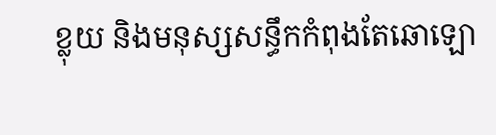ខ្លុយ និងមនុស្សសន្ធឹកកំពុងតែឆោឡោ